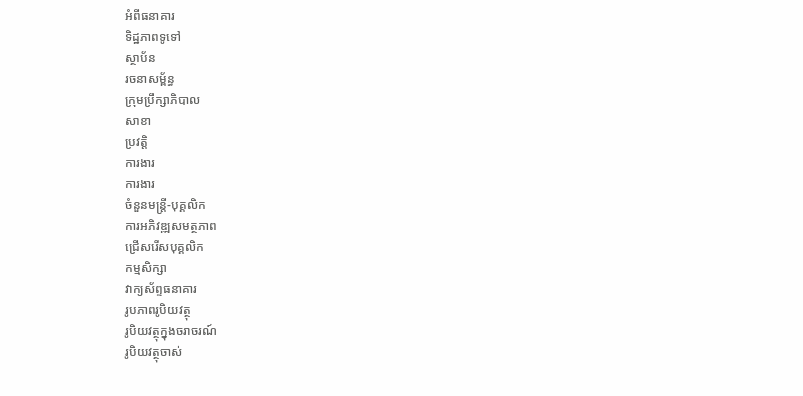អំពីធនាគារ
ទិដ្ឋភាពទូទៅ
ស្ថាប័ន
រចនាសម្ព័ន្ធ
ក្រុមប្រឹក្សាភិបាល
សាខា
ប្រវត្តិ
ការងារ
ការងារ
ចំនួនមន្ត្រី-បុគ្គលិក
ការអភិវឌ្ឍសមត្ថភាព
ជ្រើសរើសបុគ្គលិក
កម្មសិក្សា
វាក្យស័ព្ទធនាគារ
រូបភាពរូបិយវត្ថុ
រូបិយវត្ថុក្នុងចរាចរណ៍
រូបិយវត្ថុចាស់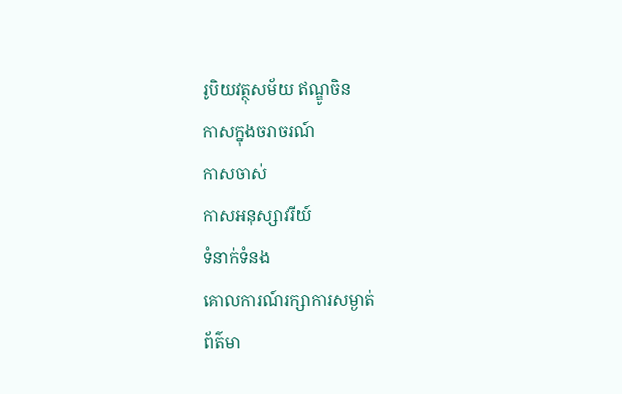រូបិយវត្ថុសម័យ ឥណ្ឌូចិន
កាសក្នុងចរាចរណ៍
កាសចាស់
កាសអនុស្សាវរីយ៍
ទំនាក់ទំនង
គោលការណ៍រក្សាការសម្ងាត់
ព័ត៌មា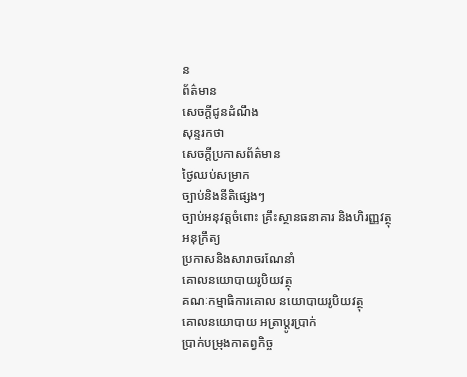ន
ព័ត៌មាន
សេចក្តីជូនដំណឹង
សុន្ទរកថា
សេចក្តីប្រកាសព័ត៌មាន
ថ្ងៃឈប់សម្រាក
ច្បាប់និងនីតិផ្សេងៗ
ច្បាប់អនុវត្តចំពោះ គ្រឹះស្ថានធនាគារ និងហិរញ្ញវត្ថុ
អនុក្រឹត្យ
ប្រកាសនិងសារាចរណែនាំ
គោលនយោបាយរូបិយវត្ថុ
គណៈកម្មាធិការគោល នយោបាយរូបិយវត្ថុ
គោលនយោបាយ អត្រាប្តូរប្រាក់
ប្រាក់បម្រុងកាតព្វកិច្ច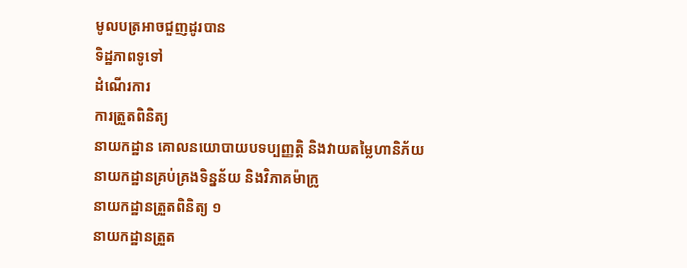មូលបត្រអាចជួញដូរបាន
ទិដ្ឋភាពទូទៅ
ដំណើរការ
ការត្រួតពិនិត្យ
នាយកដ្ឋាន គោលនយោបាយបទប្បញ្ញត្តិ និងវាយតម្លៃហានិភ័យ
នាយកដ្ឋានគ្រប់គ្រងទិន្នន័យ និងវិភាគម៉ាក្រូ
នាយកដ្ឋានត្រួតពិនិត្យ ១
នាយកដ្ឋានត្រួត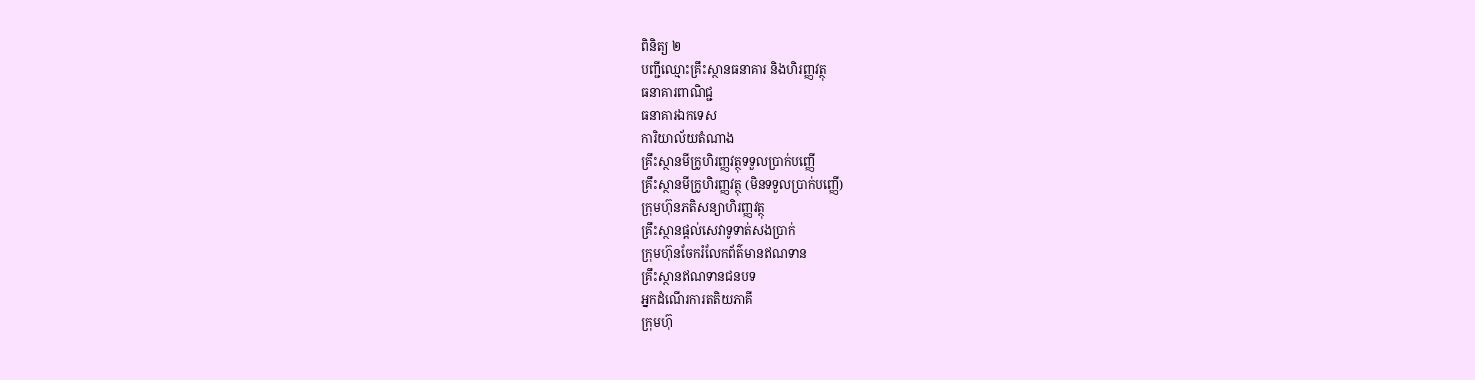ពិនិត្យ ២
បញ្ជីឈ្មោះគ្រឹះស្ថានធនាគារ និងហិរញ្ញវត្ថុ
ធនាគារពាណិជ្ជ
ធនាគារឯកទេស
ការិយាល័យតំណាង
គ្រឹះស្ថានមីក្រូហិរញ្ញវត្ថុទទួលប្រាក់បញ្ញើ
គ្រឹះស្ថានមីក្រូហិរញ្ញវត្ថុ (មិនទទួលប្រាក់បញ្ញើ)
ក្រុមហ៊ុនភតិសន្យាហិរញ្ញវត្ថុ
គ្រឹះស្ថានផ្ដល់សេវាទូទាត់សងប្រាក់
ក្រុមហ៊ុនចែករំលែកព័ត៌មានឥណទាន
គ្រឹះស្ថានឥណទានជនបទ
អ្នកដំណើរការតតិយភាគី
ក្រុមហ៊ុ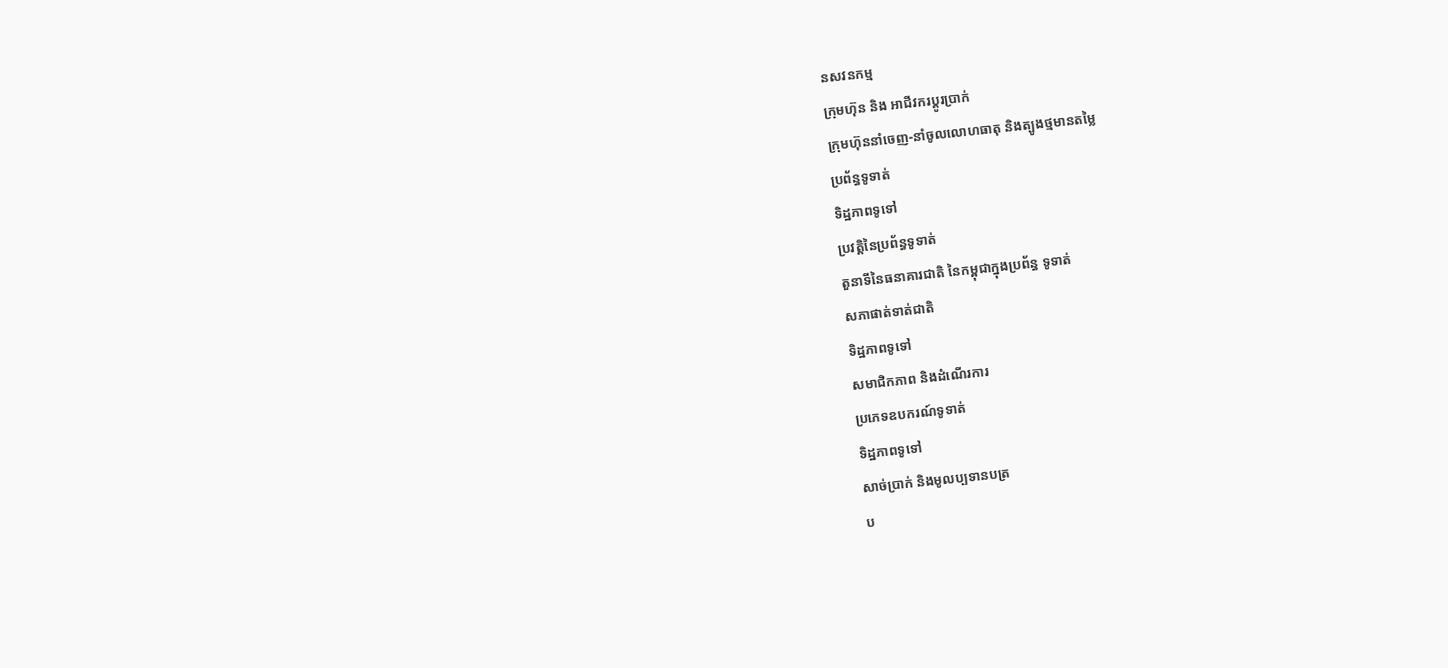នសវនកម្ម
ក្រុមហ៊ុន និង អាជីវករប្តូរប្រាក់
ក្រុមហ៊ុននាំចេញ-នាំចូលលោហធាតុ និងត្បូងថ្មមានតម្លៃ
ប្រព័ន្ធទូទាត់
ទិដ្ឋភាពទូទៅ
ប្រវត្តិនៃប្រព័ន្ធទូទាត់
តួនាទីនៃធនាគារជាតិ នៃកម្ពុជាក្នុងប្រព័ន្ធ ទូទាត់
សភាផាត់ទាត់ជាតិ
ទិដ្ឋភាពទូទៅ
សមាជិកភាព និងដំណើរការ
ប្រភេទឧបករណ៍ទូទាត់
ទិដ្ឋភាពទូទៅ
សាច់ប្រាក់ និងមូលប្បទានបត្រ
ប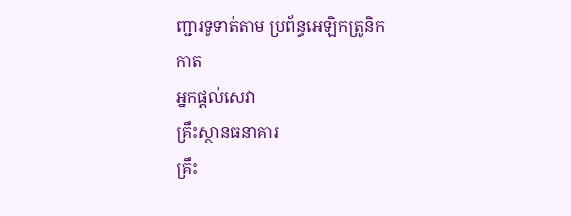ញ្ជារទូទាត់តាម ប្រព័ន្ធអេឡិកត្រូនិក
កាត
អ្នកផ្តល់សេវា
គ្រឹះស្ថានធនាគារ
គ្រឹះ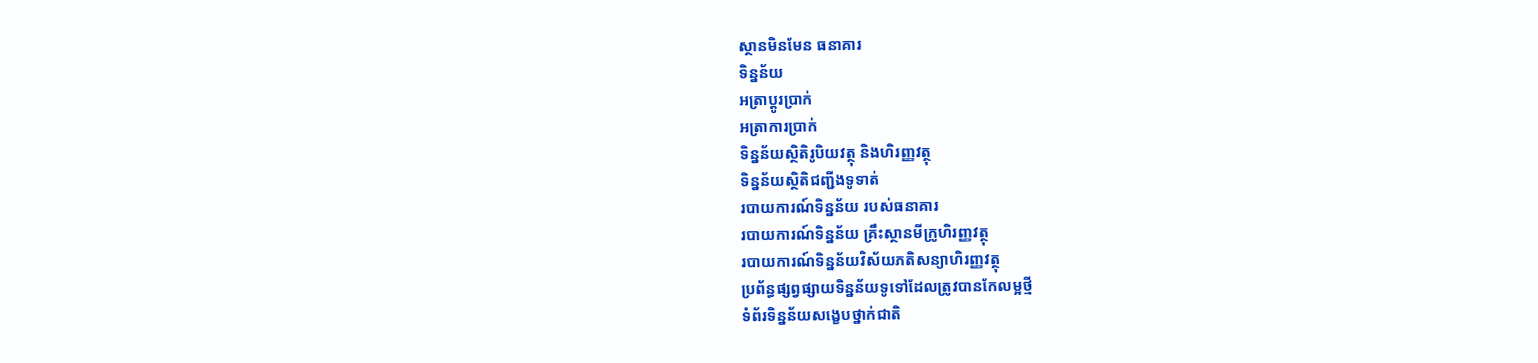ស្ថានមិនមែន ធនាគារ
ទិន្នន័យ
អត្រាប្តូរបា្រក់
អត្រាការប្រាក់
ទិន្នន័យស្ថិតិរូបិយវត្ថុ និងហិរញ្ញវត្ថុ
ទិន្នន័យស្ថិតិជញ្ជីងទូទាត់
របាយការណ៍ទិន្នន័យ របស់ធនាគារ
របាយការណ៍ទិន្នន័យ គ្រឹះស្ថានមីក្រូហិរញ្ញវត្ថុ
របាយការណ៍ទិន្នន័យវិស័យភតិសន្យាហិរញ្ញវត្ថុ
ប្រព័ន្ធផ្សព្វផ្សាយទិន្នន័យទូទៅដែលត្រូវបានកែលម្អថ្មី
ទំព័រទិន្នន័យសង្ខេបថ្នាក់ជាតិ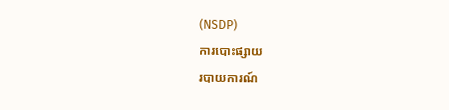(NSDP)
ការបោះផ្សាយ
របាយការណ៍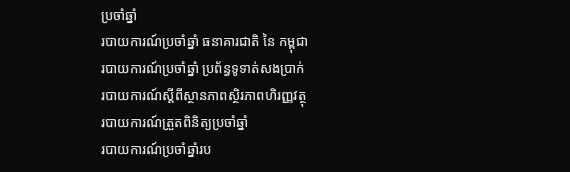ប្រចាំឆ្នាំ
របាយការណ៍ប្រចាំឆ្នាំ ធនាគារជាតិ នៃ កម្ពុជា
របាយការណ៍ប្រចាំឆ្នាំ ប្រព័ន្ធទូទាត់សងប្រាក់
របាយការណ៍ស្តីពីស្ថានភាពស្ថិរភាពហិរញ្ញវត្ថុ
របាយការណ៍ត្រួតពិនិត្យប្រចាំឆ្នាំ
របាយការណ៍ប្រចាំឆ្នាំរប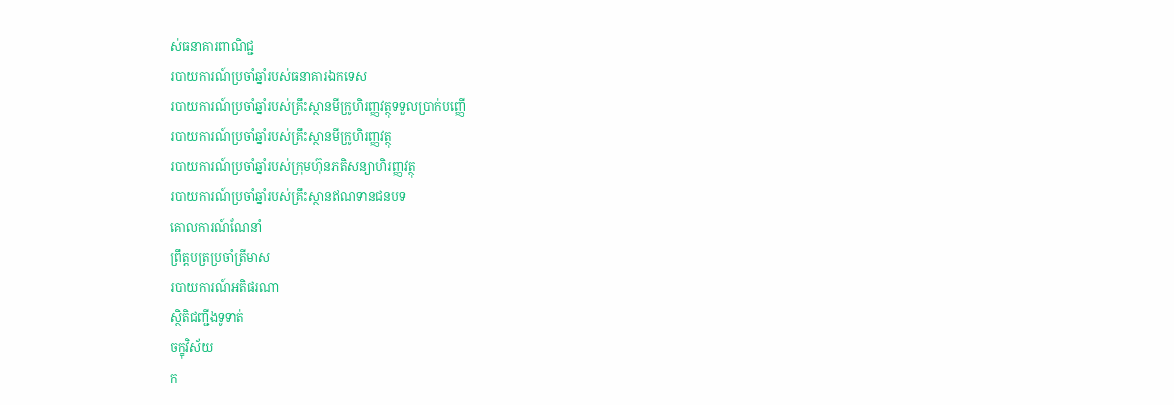ស់ធនាគារពាណិជ្ជ
របាយការណ៍ប្រចាំឆ្នាំរបស់ធនាគារឯកទេស
របាយការណ៍ប្រចាំឆ្នាំរបស់គ្រឹះស្ថានមីក្រូហិរញ្ញវត្ថុទទួលប្រាក់បញ្ញើ
របាយការណ៍ប្រចាំឆ្នាំរបស់គ្រឹះស្ថានមីក្រូហិរញ្ញវត្ថុ
របាយការណ៍ប្រចាំឆ្នាំរបស់ក្រុមហ៊ុនភតិសន្យាហិរញ្ញវត្ថុ
របាយការណ៍ប្រចាំឆ្នាំរបស់គ្រឹះស្ថានឥណទានជនបទ
គោលការណ៍ណែនាំ
ព្រឹត្តបត្រប្រចាំត្រីមាស
របាយការណ៍អតិផរណា
ស្ថិតិជញ្ជីងទូទាត់
ចក្ខុវិស័យ
ក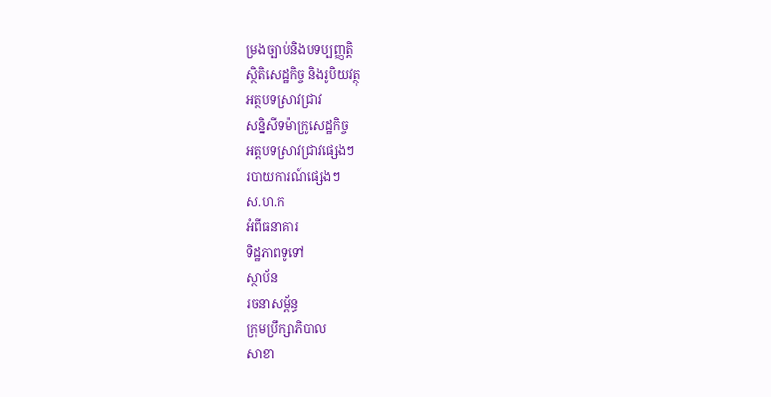ម្រងច្បាប់និងបទប្បញ្ញត្តិ
ស្ថិតិសេដ្ឋកិច្ច និងរូបិយវត្ថុ
អត្ថបទស្រាវជ្រាវ
សន្និសីទម៉ាក្រូសេដ្ឋកិច្ច
អត្តបទស្រាវជ្រាវផ្សេងៗ
របាយការណ៍ផ្សេងៗ
ស.ហ.ក
អំពីធនាគារ
ទិដ្ឋភាពទូទៅ
ស្ថាប័ន
រចនាសម្ព័ន្ធ
ក្រុមប្រឹក្សាភិបាល
សាខា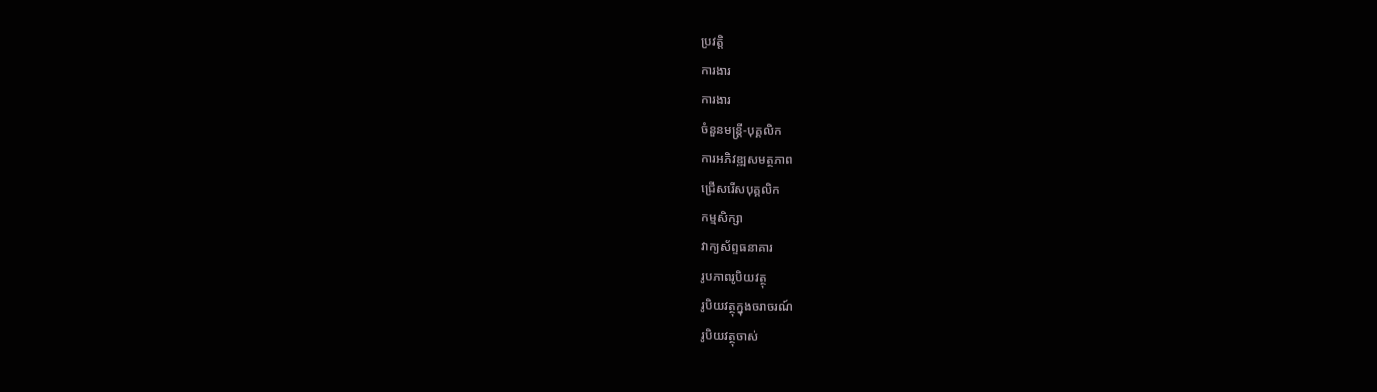ប្រវត្តិ
ការងារ
ការងារ
ចំនួនមន្ត្រី-បុគ្គលិក
ការអភិវឌ្ឍសមត្ថភាព
ជ្រើសរើសបុគ្គលិក
កម្មសិក្សា
វាក្យស័ព្ទធនាគារ
រូបភាពរូបិយវត្ថុ
រូបិយវត្ថុក្នុងចរាចរណ៍
រូបិយវត្ថុចាស់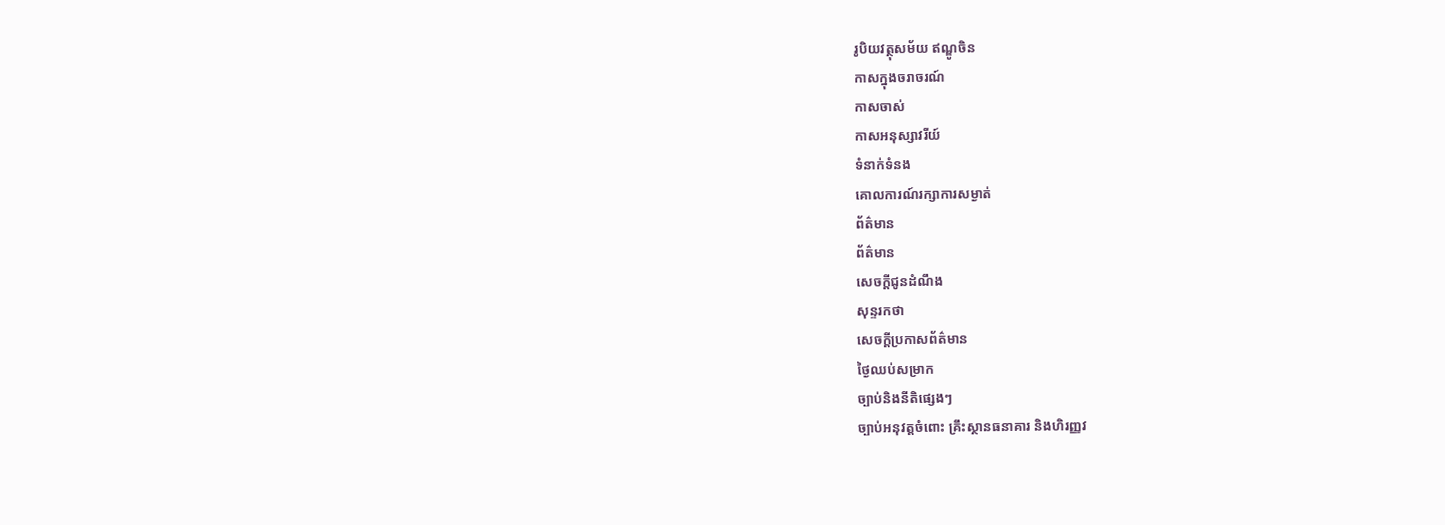រូបិយវត្ថុសម័យ ឥណ្ឌូចិន
កាសក្នុងចរាចរណ៍
កាសចាស់
កាសអនុស្សាវរីយ៍
ទំនាក់ទំនង
គោលការណ៍រក្សាការសម្ងាត់
ព័ត៌មាន
ព័ត៌មាន
សេចក្តីជូនដំណឹង
សុន្ទរកថា
សេចក្តីប្រកាសព័ត៌មាន
ថ្ងៃឈប់សម្រាក
ច្បាប់និងនីតិផ្សេងៗ
ច្បាប់អនុវត្តចំពោះ គ្រឹះស្ថានធនាគារ និងហិរញ្ញវ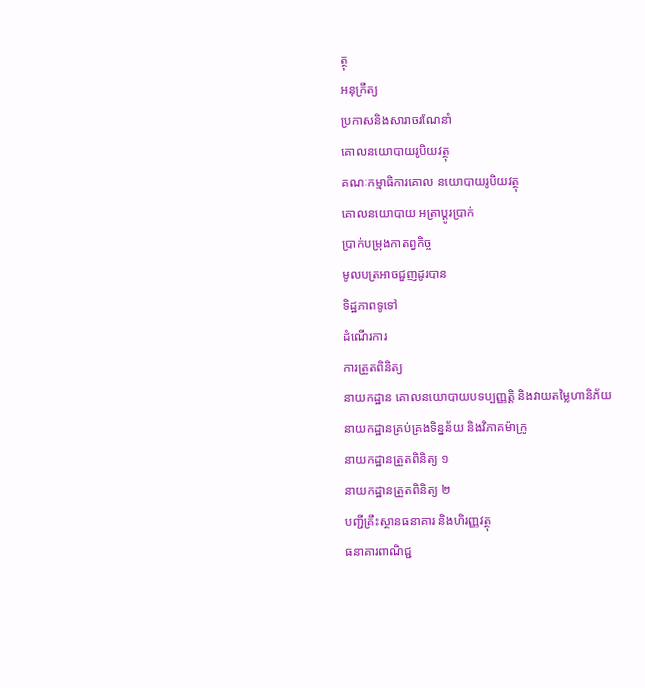ត្ថុ
អនុក្រឹត្យ
ប្រកាសនិងសារាចរណែនាំ
គោលនយោបាយរូបិយវត្ថុ
គណៈកម្មាធិការគោល នយោបាយរូបិយវត្ថុ
គោលនយោបាយ អត្រាប្តូរប្រាក់
ប្រាក់បម្រុងកាតព្វកិច្ច
មូលបត្រអាចជួញដូរបាន
ទិដ្ឋភាពទូទៅ
ដំណើរការ
ការត្រួតពិនិត្យ
នាយកដ្ឋាន គោលនយោបាយបទប្បញ្ញត្តិ និងវាយតម្លៃហានិភ័យ
នាយកដ្ឋានគ្រប់គ្រងទិន្នន័យ និងវិភាគម៉ាក្រូ
នាយកដ្ឋានត្រួតពិនិត្យ ១
នាយកដ្ឋានត្រួតពិនិត្យ ២
បញ្ជីគ្រឹះស្ថានធនាគារ និងហិរញ្ញវត្ថុ
ធនាគារពាណិជ្ជ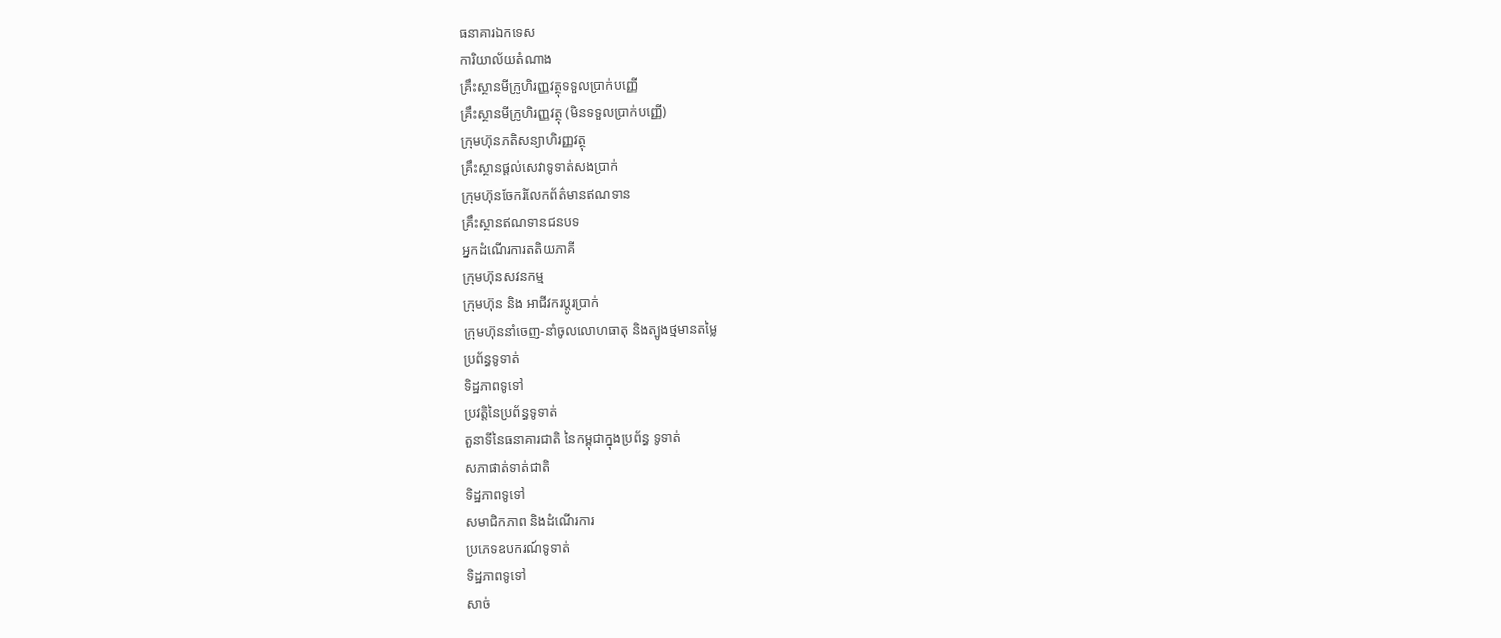ធនាគារឯកទេស
ការិយាល័យតំណាង
គ្រឹះស្ថានមីក្រូហិរញ្ញវត្ថុទទួលប្រាក់បញ្ញើ
គ្រឹះស្ថានមីក្រូហិរញ្ញវត្ថុ (មិនទទួលប្រាក់បញ្ញើ)
ក្រុមហ៊ុនភតិសន្យាហិរញ្ញវត្ថុ
គ្រឹះស្ថានផ្ដល់សេវាទូទាត់សងប្រាក់
ក្រុមហ៊ុនចែករំលែកព័ត៌មានឥណទាន
គ្រឹះស្ថានឥណទានជនបទ
អ្នកដំណើរការតតិយភាគី
ក្រុមហ៊ុនសវនកម្ម
ក្រុមហ៊ុន និង អាជីវករប្តូរប្រាក់
ក្រុមហ៊ុននាំចេញ-នាំចូលលោហធាតុ និងត្បូងថ្មមានតម្លៃ
ប្រព័ន្ធទូទាត់
ទិដ្ឋភាពទូទៅ
ប្រវត្តិនៃប្រព័ន្ធទូទាត់
តួនាទីនៃធនាគារជាតិ នៃកម្ពុជាក្នុងប្រព័ន្ធ ទូទាត់
សភាផាត់ទាត់ជាតិ
ទិដ្ឋភាពទូទៅ
សមាជិកភាព និងដំណើរការ
ប្រភេទឧបករណ៍ទូទាត់
ទិដ្ឋភាពទូទៅ
សាច់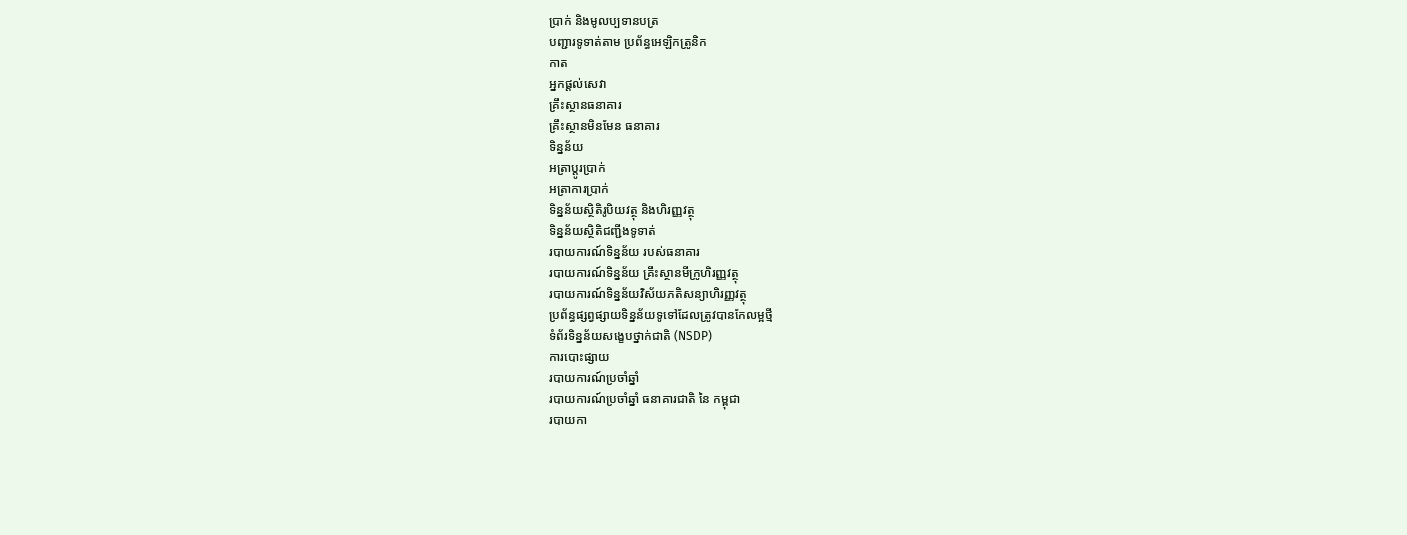ប្រាក់ និងមូលប្បទានបត្រ
បញ្ជារទូទាត់តាម ប្រព័ន្ធអេឡិកត្រូនិក
កាត
អ្នកផ្តល់សេវា
គ្រឹះស្ថានធនាគារ
គ្រឹះស្ថានមិនមែន ធនាគារ
ទិន្នន័យ
អត្រាប្តូរបា្រក់
អត្រាការប្រាក់
ទិន្នន័យស្ថិតិរូបិយវត្ថុ និងហិរញ្ញវត្ថុ
ទិន្នន័យស្ថិតិជញ្ជីងទូទាត់
របាយការណ៍ទិន្នន័យ របស់ធនាគារ
របាយការណ៍ទិន្នន័យ គ្រឹះស្ថានមីក្រូហិរញ្ញវត្ថុ
របាយការណ៍ទិន្នន័យវិស័យភតិសន្យាហិរញ្ញវត្ថុ
ប្រព័ន្ធផ្សព្វផ្សាយទិន្នន័យទូទៅដែលត្រូវបានកែលម្អថ្មី
ទំព័រទិន្នន័យសង្ខេបថ្នាក់ជាតិ (NSDP)
ការបោះផ្សាយ
របាយការណ៍ប្រចាំឆ្នាំ
របាយការណ៍ប្រចាំឆ្នាំ ធនាគារជាតិ នៃ កម្ពុជា
របាយកា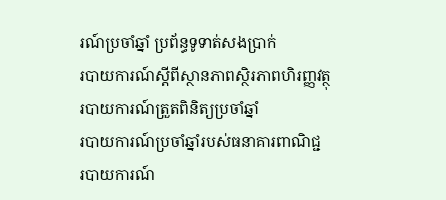រណ៍ប្រចាំឆ្នាំ ប្រព័ន្ធទូទាត់សងប្រាក់
របាយការណ៍ស្តីពីស្ថានភាពស្ថិរភាពហិរញ្ញវត្ថុ
របាយការណ៍ត្រួតពិនិត្យប្រចាំឆ្នាំ
របាយការណ៍ប្រចាំឆ្នាំរបស់ធនាគារពាណិជ្ជ
របាយការណ៍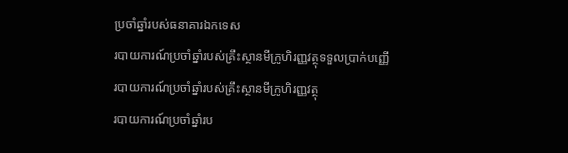ប្រចាំឆ្នាំរបស់ធនាគារឯកទេស
របាយការណ៍ប្រចាំឆ្នាំរបស់គ្រឹះស្ថានមីក្រូហិរញ្ញវត្ថុទទួលប្រាក់បញ្ញើ
របាយការណ៍ប្រចាំឆ្នាំរបស់គ្រឹះស្ថានមីក្រូហិរញ្ញវត្ថុ
របាយការណ៍ប្រចាំឆ្នាំរប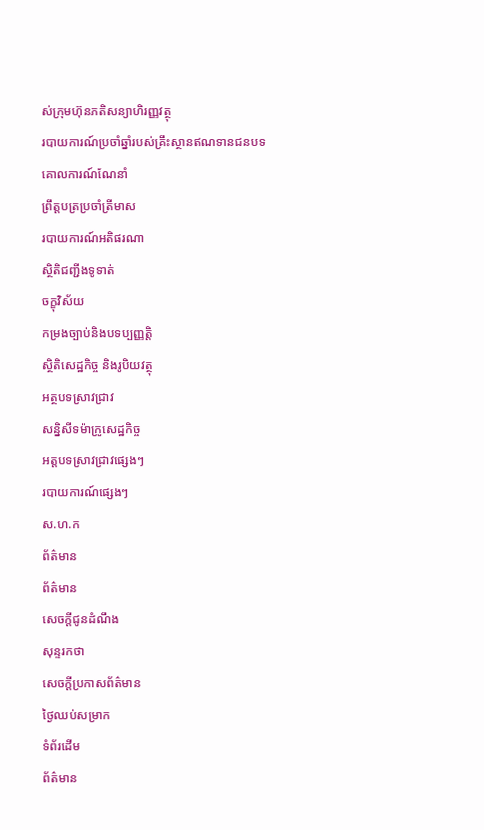ស់ក្រុមហ៊ុនភតិសន្យាហិរញ្ញវត្ថុ
របាយការណ៍ប្រចាំឆ្នាំរបស់គ្រឹះស្ថានឥណទានជនបទ
គោលការណ៍ណែនាំ
ព្រឹត្តបត្រប្រចាំត្រីមាស
របាយការណ៍អតិផរណា
ស្ថិតិជញ្ជីងទូទាត់
ចក្ខុវិស័យ
កម្រងច្បាប់និងបទប្បញ្ញត្តិ
ស្ថិតិសេដ្ឋកិច្ច និងរូបិយវត្ថុ
អត្ថបទស្រាវជ្រាវ
សន្និសីទម៉ាក្រូសេដ្ឋកិច្ច
អត្តបទស្រាវជ្រាវផ្សេងៗ
របាយការណ៍ផ្សេងៗ
ស.ហ.ក
ព័ត៌មាន
ព័ត៌មាន
សេចក្តីជូនដំណឹង
សុន្ទរកថា
សេចក្តីប្រកាសព័ត៌មាន
ថ្ងៃឈប់សម្រាក
ទំព័រដើម
ព័ត៌មាន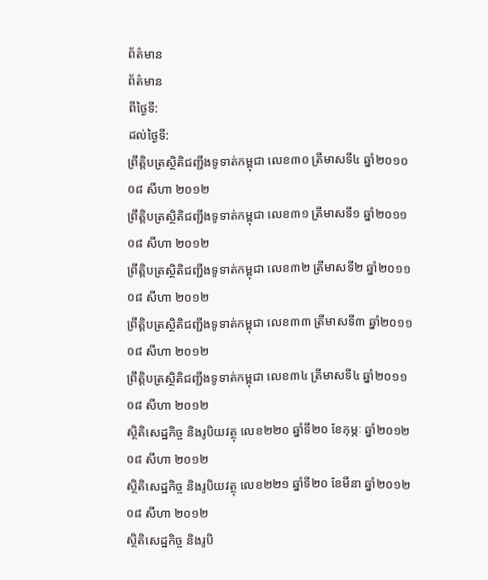ព័ត៌មាន
ព័ត៌មាន
ពីថ្ងៃទី:
ដល់ថ្ងៃទី:
ព្រឹត្តិបត្រស្ថិតិជញ្ជីងទូទាត់កម្ពុជា លេខ៣០ ត្រីមាសទី៤ ឆ្នាំ២០១០
០៨ សីហា ២០១២
ព្រឹត្តិបត្រស្ថិតិជញ្ជីងទូទាត់កម្ពុជា លេខ៣១ ត្រីមាសទី១ ឆ្នាំ២០១១
០៨ សីហា ២០១២
ព្រឹត្តិបត្រស្ថិតិជញ្ជីងទូទាត់កម្ពុជា លេខ៣២ ត្រីមាសទី២ ឆ្នាំ២០១១
០៨ សីហា ២០១២
ព្រឹត្តិបត្រស្ថិតិជញ្ជីងទូទាត់កម្ពុជា លេខ៣៣ ត្រីមាសទី៣ ឆ្នាំ២០១១
០៨ សីហា ២០១២
ព្រឹត្តិបត្រស្ថិតិជញ្ជីងទូទាត់កម្ពុជា លេខ៣៤ ត្រីមាសទី៤ ឆ្នាំ២០១១
០៨ សីហា ២០១២
ស្ថិតិសេដ្ឋកិច្ច និងរូបិយវត្ថុ លេខ២២០ ឆ្នាំទី២០ ខែកុម្ភៈ ឆ្នាំ២០១២
០៨ សីហា ២០១២
ស្ថិតិសេដ្ឋកិច្ច និងរូបិយវត្ថុ លេខ២២១ ឆ្នាំទី២០ ខែមីនា ឆ្នាំ២០១២
០៨ សីហា ២០១២
ស្ថិតិសេដ្ឋកិច្ច និងរូបិ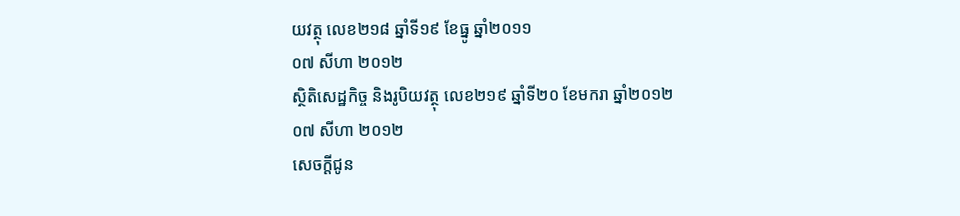យវត្ថុ លេខ២១៨ ឆ្នាំទី១៩ ខែធ្នូ ឆ្នាំ២០១១
០៧ សីហា ២០១២
ស្ថិតិសេដ្ឋកិច្ច និងរូបិយវត្ថុ លេខ២១៩ ឆ្នាំទី២០ ខែមករា ឆ្នាំ២០១២
០៧ សីហា ២០១២
សេចក្តីជូន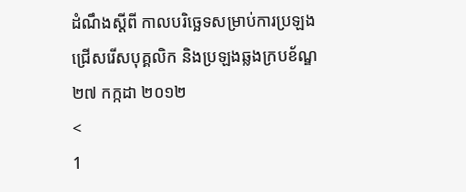ដំណឹងស្តីពី កាលបរិច្ឆេទសម្រាប់ការប្រឡងជ្រើសរើសបុគ្គលិក និងប្រឡងឆ្លងក្របខ័ណ្ឌ
២៧ កក្កដា ២០១២
<
1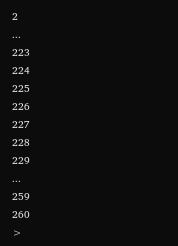2
...
223
224
225
226
227
228
229
...
259
260
>